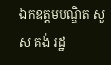ឯកឧត្ដមបណ្ឌិត សួស គង់ រដ្ឋ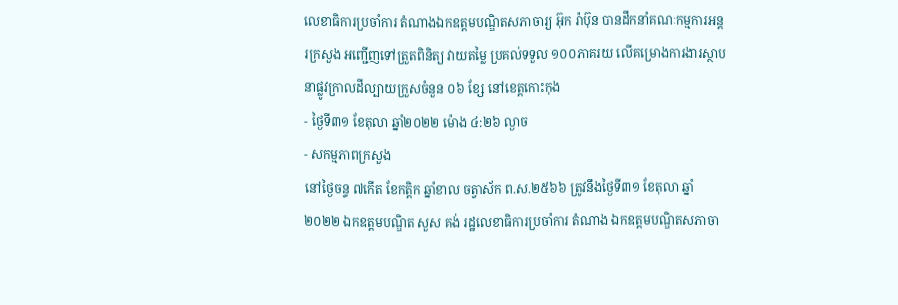លេខាធិការប្រចាំការ តំណាងឯកឧត្ដមបណ្ឌិតសភាចារ្យ អ៊ុក រ៉ាប៊ុន បានដឹកនាំគណៈកម្មការអន្តរក្រសួង អញ្ជើញទៅត្រួតពិនិត្យ វាយតម្លៃ ប្រគល់ទទួល ១០០ភាគរយ លើគម្រោងការងារស្ថាបនាផ្លូវក្រាលដីល្បាយក្រួសចំនួន ០៦ ខ្សែ នៅខេត្តកោះកុង
- ថ្ងៃទី៣១ ខែតុលា ឆ្នាំ២០២២ ម៉ោង ៤:២៦ ល្ងាច
- សកម្មភាពក្រសួង
នៅថ្ងៃចន្ទ ៧កើត ខែកត្តិក ឆ្នាំខាល ចត្វាស័ក ព.ស.២៥៦៦ ត្រូវនឹងថ្ងៃទី៣១ ខែតុលា ឆ្នាំ២០២២ ឯកឧត្ដមបណ្ឌិត សួស គង់ រដ្ឋលេខាធិការប្រចាំការ តំណាង ឯកឧត្ដមបណ្ឌិតសភាចា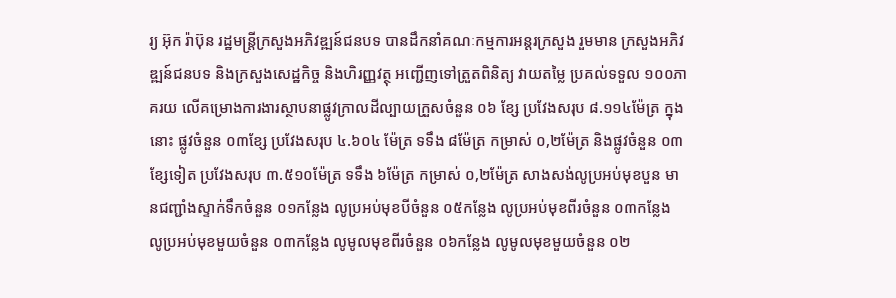រ្យ អ៊ុក រ៉ាប៊ុន រដ្ឋមន្រ្ដីក្រសួងអភិវឌ្ឍន៍ជនបទ បានដឹកនាំគណៈកម្មការអន្តរក្រសួង រួមមាន ក្រសួងអភិវឌ្ឍន៍ជនបទ និងក្រសួងសេដ្ឋកិច្ច និងហិរញ្ញវត្ថុ អញ្ជើញទៅត្រួតពិនិត្យ វាយតម្លៃ ប្រគល់ទទួល ១០០ភាគរយ លើគម្រោងការងារស្ថាបនាផ្លូវក្រាលដីល្បាយក្រួសចំនួន ០៦ ខ្សែ ប្រវែងសរុប ៨.១១៤ម៉ែត្រ ក្នុងនោះ ផ្លូវចំនួន ០៣ខ្សែ ប្រវែងសរុប ៤.៦០៤ ម៉ែត្រ ទទឹង ៨ម៉ែត្រ កម្រាស់ ០,២ម៉ែត្រ និងផ្លូវចំនួន ០៣ខ្សែទៀត ប្រវែងសរុប ៣.៥១០ម៉ែត្រ ទទឹង ៦ម៉ែត្រ កម្រាស់ ០,២ម៉ែត្រ សាងសង់លូប្រអប់មុខបួន មានជញ្ជាំងស្ទាក់ទឹកចំនួន ០១កន្លែង លូប្រអប់មុខបីចំនួន ០៥កន្លែង លូប្រអប់មុខពីរចំនួន ០៣កន្លែង លូប្រអប់មុខមួយចំនួន ០៣កន្លែង លូមូលមុខពីរចំនួន ០៦កន្លែង លូមូលមុខមួយចំនួន ០២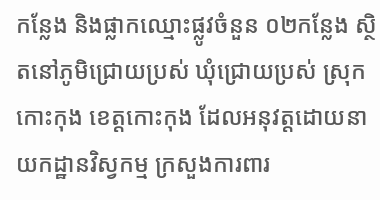កន្លែង និងផ្លាកឈ្មោះផ្លូវចំនួន ០២កន្លែង ស្ថិតនៅភូមិជ្រោយប្រស់ ឃុំជ្រោយប្រស់ ស្រុកកោះកុង ខេត្តកោះកុង ដែលអនុវត្តដោយនាយកដ្ឋានវិស្វកម្ម ក្រសួងការពារ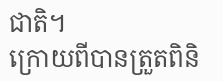ជាតិ។
ក្រោយពីបានត្រួតពិនិ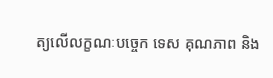ត្យលើលក្ខណៈបច្ចេក ទេស គុណភាព និង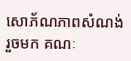សោភ័ណភាពសំណង់រួចមក គណៈ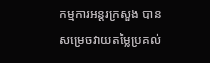កម្មការអន្តរក្រសួង បានសម្រេចវាយតម្លៃប្រគល់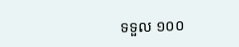ទទួល ១០០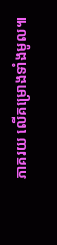ភាគរយ លើគម្រោងទាំងមូល៕